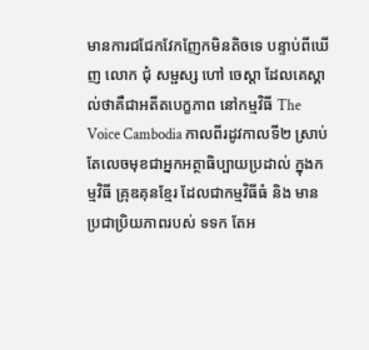មានការជជែកវែកញែកមិនតិចទេ បន្ទាប់ពីឃើញ លោក ជុំ សម្ផស្ស ហៅ ចេស្ដា ដែលគេស្គាល់ថាគឺជាអតីតបេក្ខភាព នៅកម្មវិធី The Voice Cambodia កាលពីរដូវកាលទី២ ស្រាប់តែលេចមុខជាអ្នកអត្ថាធិប្បាយប្រដាល់ ក្នុងកម្មវិធី គ្រុឌគុនខ្មែរ ដែលជាកម្មវិធីធំ និង មានប្រជាប្រិយភាពរបស់ ទទក តែអ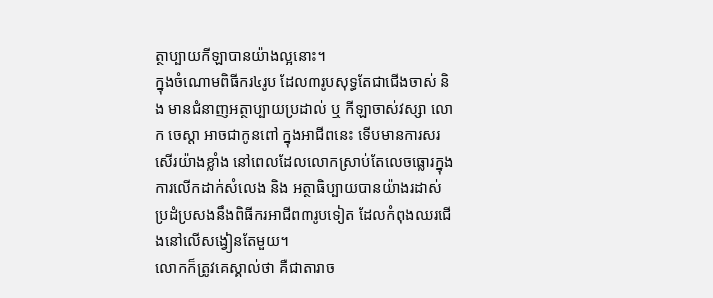ត្ថាប្បាយកីឡាបានយ៉ាងល្អនោះ។
ក្នុងចំណោមពិធីករ៤រូប ដែល៣រូបសុទ្ធតែជាជើងចាស់ និង មានជំនាញអត្ថាប្បាយប្រដាល់ ឬ កីឡាចាស់វស្សា លោក ចេស្ដា អាចជាកូនពៅ ក្នុងអាជីពនេះ ទើបមានការសរសើរយ៉ាងខ្លាំង នៅពេលដែលលោកស្រាប់តែលេចធ្លោរក្នុងការលើកដាក់សំលេង និង អត្ថាធិប្បាយបានយ៉ាងរដាស់ ប្រដំប្រសងនឹងពិធីករអាជីព៣រូបទៀត ដែលកំពុងឈរជើងនៅលើសង្វៀនតែមួយ។
លោកក៏ត្រូវគេស្គាល់ថា គឺជាតារាច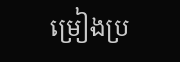ម្រៀងប្រ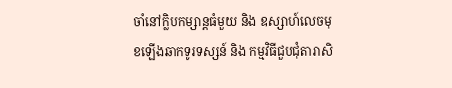ចាំនៅក្លិបកម្សាន្តធំមួយ និង ឧស្សាហ៍លេចមុខឡើងឆាកទូរទស្សន៍ និង កម្មវិធីជួបជុំតារាសិ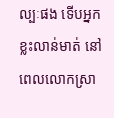ល្បៈផង ទើបអ្នកខ្លះលាន់មាត់ នៅពេលលោកស្រា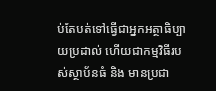ប់តែបត់ទៅធ្វើជាអ្នកអត្ថាធិប្បាយប្រដាល់ ហើយជាកម្មវិធីរបស់ស្ថាប័នធំ និង មានប្រជា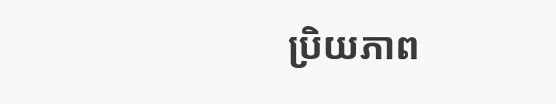ប្រិយភាព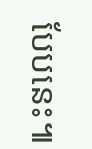បែបនេះ៕